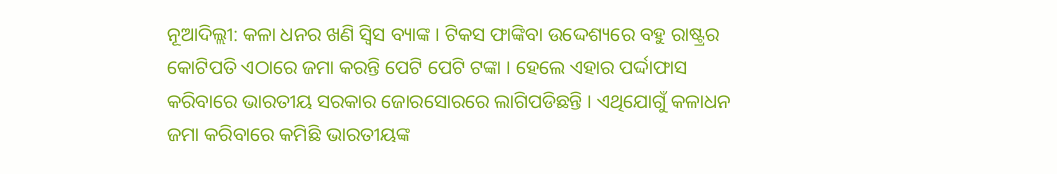ନୂଆଦିଲ୍ଲୀ: କଳା ଧନର ଖଣି ସ୍ବିସ ବ୍ୟାଙ୍କ । ଟିକସ ଫାଙ୍କିବା ଉଦ୍ଦେଶ୍ୟରେ ବହୁ ରାଷ୍ଟ୍ରର କୋଟିପତି ଏଠାରେ ଜମା କରନ୍ତି ପେଟି ପେଟି ଟଙ୍କା । ହେଲେ ଏହାର ପର୍ଦ୍ଦାଫାସ କରିବାରେ ଭାରତୀୟ ସରକାର ଜୋରସୋରରେ ଲାଗିପଡିଛନ୍ତି । ଏଥିଯୋଗୁଁ କଳାଧନ ଜମା କରିବାରେ କମିଛି ଭାରତୀୟଙ୍କ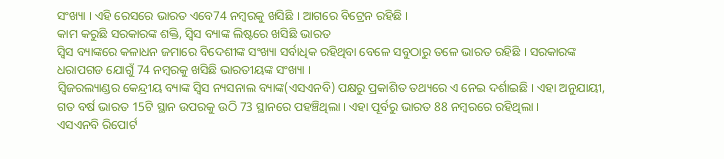ସଂଖ୍ୟା । ଏହି ରେସରେ ଭାରତ ଏବେ74 ନମ୍ବରକୁ ଖସିଛି । ଆଗରେ ବିଟ୍ରେନ ରହିଛି ।
କାମ କରୁଛି ସରକାରଙ୍କ ଶକ୍ତି, ସ୍ବିସ ବ୍ୟାଙ୍କ ଲିଷ୍ଟରେ ଖସିଛି ଭାରତ
ସ୍ବିସ ବ୍ୟାଙ୍କରେ କଳାଧନ ଜମାରେ ବିଦେଶୀଙ୍କ ସଂଖ୍ୟା ସର୍ବାଧିକ ରହିଥିବା ବେଳେ ସବୁଠାରୁ ତଳେ ଭାରତ ରହିଛି । ସରକାରଙ୍କ ଧରାପଗଡ ଯୋଗୁଁ 74 ନମ୍ବରକୁ ଖସିଛି ଭାରତୀୟଙ୍କ ସଂଖ୍ୟା ।
ସ୍ବିଜରଲ୍ୟାଣ୍ଡର କେନ୍ଦ୍ରୀୟ ବ୍ୟାଙ୍କ ସ୍ବିସ ନ୍ୟସନାଲ ବ୍ୟାଙ୍କ(ଏସଏନବି) ପକ୍ଷରୁ ପ୍ରକାଶିତ ତଥ୍ୟରେ ଏ ନେଇ ଦର୍ଶାଇଛି । ଏହା ଅନୁଯାୟୀ, ଗତ ବର୍ଷ ଭାରତ 15ଟି ସ୍ଥାନ ଉପରକୁ ଉଠି 73 ସ୍ଥାନରେ ପହଞ୍ଚିଥିଲା । ଏହା ପୂର୍ବରୁ ଭାରତ 88 ନମ୍ବରରେ ରହିଥିଲା ।
ଏସଏନବି ରିପୋର୍ଟ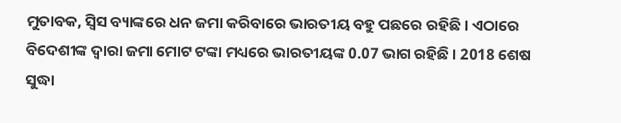ମୁତାବକ, ସ୍ବିସ ବ୍ୟାଙ୍କରେ ଧନ ଜମା କରିବାରେ ଭାରତୀୟ ବହୁ ପଛରେ ରହିଛି । ଏଠାରେ ବିଦେଶୀଙ୍କ ଦ୍ବାରା ଜମା ମୋଟ ଟଙ୍କା ମଧ୍ୟରେ ଭାରତୀୟଙ୍କ 0.07 ଭାଗ ରହିଛି । 2018 ଶେଷ ସୁଦ୍ଧା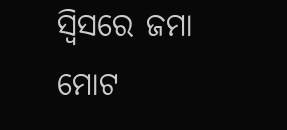ସ୍ବିସରେ ଜମା ମୋଟ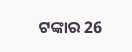ଟଙ୍କାର 26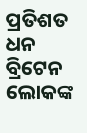ପ୍ରତିଶତ ଧନ ବ୍ରିଟେନ ଲୋକଙ୍କ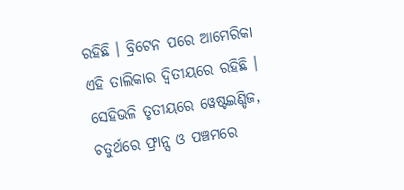ରହିଛି । ବ୍ରିଟେନ ପରେ ଆମେରିକା ଏହି ତାଲିକାର ଦ୍ବିତୀୟରେ ରହିଛି । ସେହିଭଳି ତୃତୀୟରେ ୱେଷ୍ଟଇଣ୍ଡିଜ, ଚତୁର୍ଥରେ ଫ୍ରାନ୍ସ ଓ ପଞ୍ଚମରେ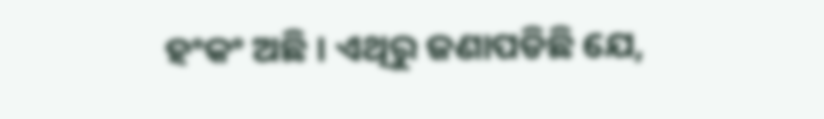ହଂକଂ ଅଛି । ଏଥିରୁ ଜଣାପଡିଛି ଯେ,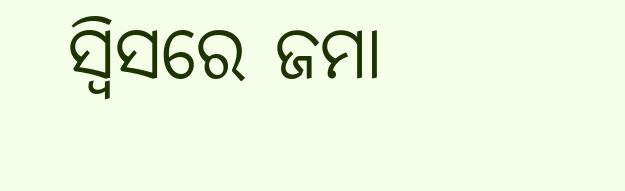ସ୍ବିସରେ ଜମା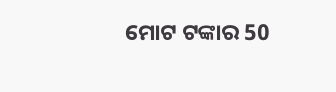ମୋଟ ଟଙ୍କାର 50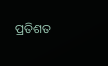ପ୍ରତିଶତ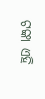ଟଙ୍କା ଏହି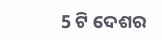5 ଟି ଦେଶର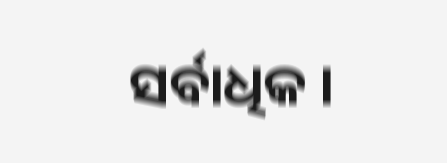ସର୍ବାଧିକ ।